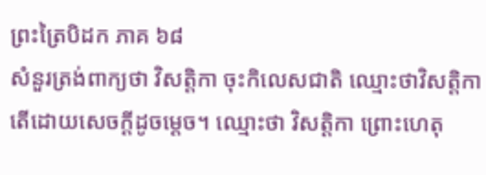ព្រះត្រៃបិដក ភាគ ៦៨
សំនួរត្រង់ពាក្យថា វិសត្តិកា ចុះកិលេសជាតិ ឈ្មោះថាវិសត្តិកា តើដោយសេចក្តីដូចម្ដេច។ ឈ្មោះថា វិសត្តិកា ព្រោះហេតុ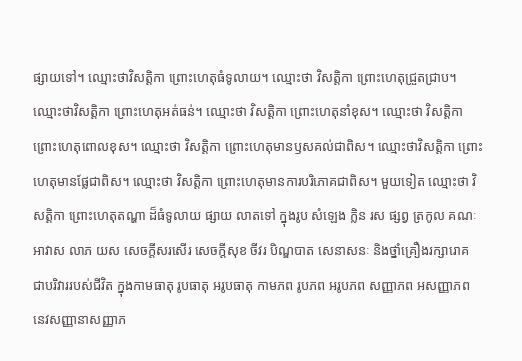ផ្សាយទៅ។ ឈ្មោះថាវិសត្តិកា ព្រោះហេតុធំទូលាយ។ ឈ្មោះថា វិសត្តិកា ព្រោះហេតុជ្រួតជ្រាប។ ឈ្មោះថាវិសត្តិកា ព្រោះហេតុអត់ធន់។ ឈ្មោះថា វិសត្តិកា ព្រោះហេតុនាំខុស។ ឈ្មោះថា វិសត្តិកា ព្រោះហេតុពោលខុស។ ឈ្មោះថា វិសត្តិកា ព្រោះហេតុមានឫសគល់ជាពិស។ ឈ្មោះថាវិសត្តិកា ព្រោះហេតុមានផ្លែជាពិស។ ឈ្មោះថា វិសត្តិកា ព្រោះហេតុមានការបរិភោគជាពិស។ មួយទៀត ឈ្មោះថា វិសត្តិកា ព្រោះហេតុតណ្ហា ដ៏ធំទូលាយ ផ្សាយ លាតទៅ ក្នុងរូប សំឡេង ក្លិន រស ផ្សព្វ ត្រកូល គណៈ អាវាស លាភ យស សេចក្តីសរសើរ សេចក្តីសុខ ចីវរ បិណ្ឌបាត សេនាសនៈ និងថ្នាំគ្រឿងរក្សារោគ ជាបរិវាររបស់ជីវិត ក្នុងកាមធាតុ រូបធាតុ អរូបធាតុ កាមភព រូបភព អរូបភព សញ្ញាភព អសញ្ញាភព នេវសញ្ញានាសញ្ញាភ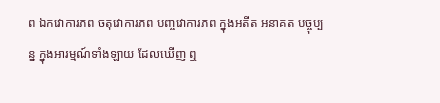ព ឯកវោការភព ចតុវោការភព បញ្ចវោការភព ក្នុងអតីត អនាគត បច្ចុប្បន្ន ក្នុងអារម្មណ៍ទាំងឡាយ ដែលឃើញ ឮ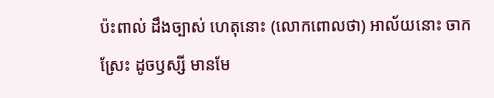ប៉ះពាល់ ដឹងច្បាស់ ហេតុនោះ (លោកពោលថា) អាល័យនោះ ចាកស្រែះ ដូចឫស្សី មានមែ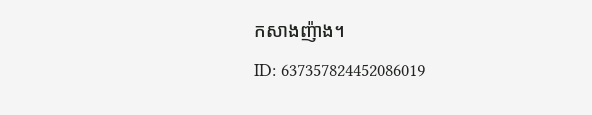កសាងញ៉ាង។
ID: 637357824452086019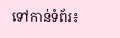ទៅកាន់ទំព័រ៖